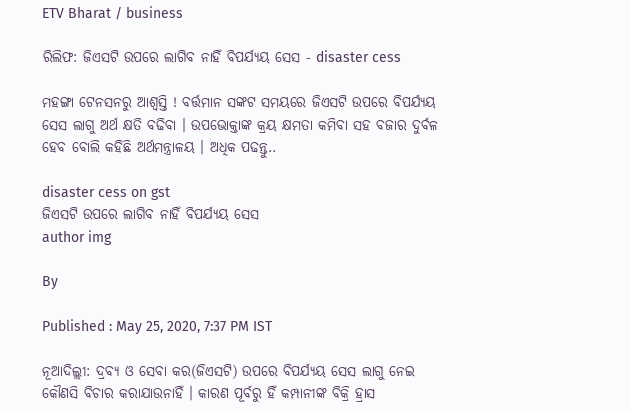ETV Bharat / business

ରିଲିଫ: ଜିଏସଟି ଉପରେ ଲାଗିବ ନାହିଁ ବିପର୍ଯ୍ୟୟ ସେସ - disaster cess

ମହଙ୍ଗା ଟେନସନରୁ ଆଶ୍ବସ୍ତି ! ବର୍ତ୍ତମାନ ସଙ୍କଟ ସମୟରେ ଜିଏସଟି ଉପରେ ବିପର୍ଯ୍ୟୟ ସେସ ଲାଗୁ ଅର୍ଥ କ୍ଷତି ବଢିବା । ଉପଭୋକ୍ତାଙ୍କ କ୍ରୟ କ୍ଷମତା କମିବା ସହ ବଜାର ଦୁର୍ବଳ ହେବ ବୋଲି କହିଛି ଅର୍ଥମନ୍ତ୍ରାଳୟ । ଅଧିକ ପଢନ୍ତୁ..

disaster cess on gst
ଜିଏସଟି ଉପରେ ଲାଗିବ ନାହିଁ ବିପର୍ଯ୍ୟୟ ସେସ
author img

By

Published : May 25, 2020, 7:37 PM IST

ନୂଆଦିଲ୍ଲୀ: ଦ୍ରବ୍ୟ ଓ ସେବା କର(ଜିଏସଟି) ଉପରେ ବିପର୍ଯ୍ୟୟ ସେସ ଲାଗୁ ନେଇ କୌଣସି ବିଚାର କରାଯାଉନାହିଁ । କାରଣ ପୂର୍ବରୁ ହିଁ କମ୍ପାନୀଙ୍କ ବିକ୍ରି ହ୍ରାସ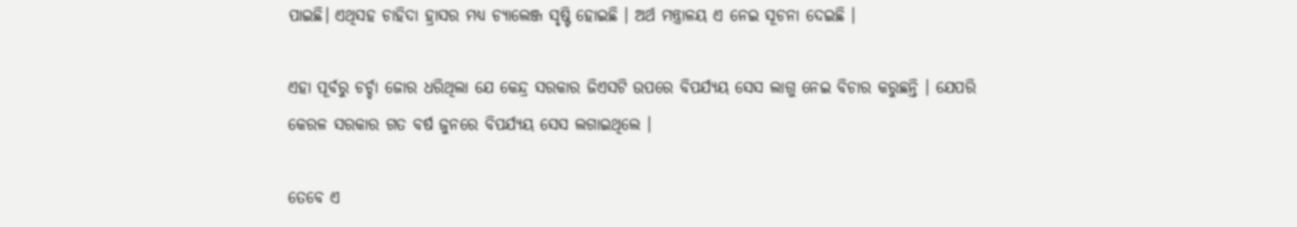ପାଇଛି। ଏଥିସହ ଚାହିଦା ହ୍ରାସର ମଧ୍ୟ ଚ୍ୟାଲେଞ୍ଜ ସୃଷ୍ଟି ହୋଇଛି । ଅର୍ଥ ମନ୍ତ୍ରାଳୟ ଏ ନେଇ ସୂଚନା ଦେଇଛି ।

ଏହା ପୂର୍ବରୁ ଚର୍ଚ୍ଚା ଜୋର ଧରିଥିଲା ଯେ କେନ୍ଦ୍ର ସରକାର ଜିଏସଟି ଉପରେ ବିପର୍ଯ୍ୟୟ ସେସ ଲାଗୁ ନେଇ ବିଚାର କରୁଛନ୍ତି । ଯେପରି କେରଳ ସରକାର ଗତ ବର୍ଷ ଜୁନରେ ବିପର୍ଯ୍ୟୟ ସେସ ଲଗାଇଥିଲେ ।

ତେବେ ଏ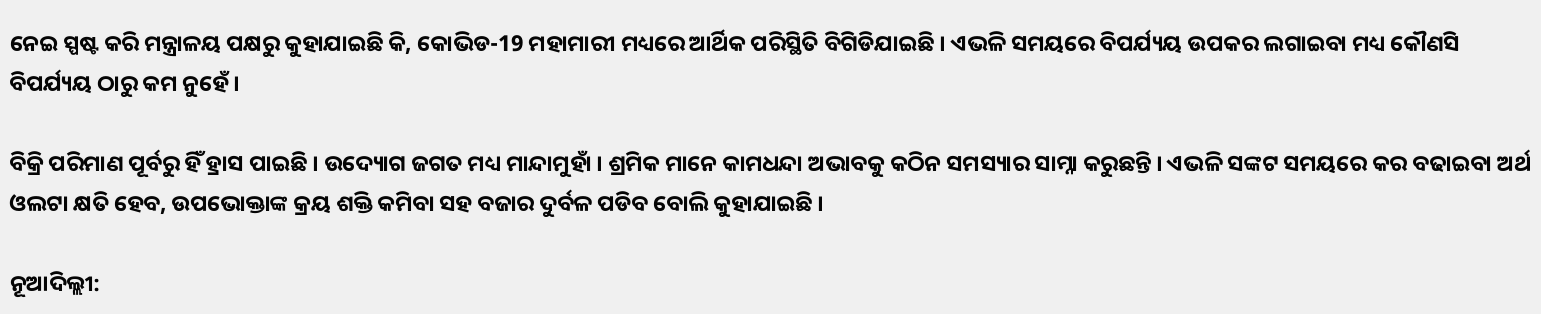ନେଇ ସ୍ପଷ୍ଟ କରି ମନ୍ତ୍ରାଳୟ ପକ୍ଷରୁ କୁହାଯାଇଛି କି, କୋଭିଡ-19 ମହାମାରୀ ମଧ୍ୟରେ ଆର୍ଥିକ ପରିସ୍ଥିତି ବିଗିଡିଯାଇଛି । ଏଭଳି ସମୟରେ ବିପର୍ଯ୍ୟୟ ଉପକର ଲଗାଇବା ମଧ୍ୟ କୌଣସି ବିପର୍ଯ୍ୟୟ ଠାରୁ କମ ନୁହେଁ ।

ବିକ୍ରି ପରିମାଣ ପୂର୍ବରୁ ହିଁ ହ୍ରାସ ପାଇଛି । ଉଦ୍ୟୋଗ ଜଗତ ମଧ୍ୟ ମାନ୍ଦାମୁହାଁ । ଶ୍ରମିକ ମାନେ କାମଧନ୍ଦା ଅଭାବକୁ କଠିନ ସମସ୍ୟାର ସାମ୍ନା କରୁଛନ୍ତି । ଏଭଳି ସଙ୍କଟ ସମୟରେ କର ବଢାଇବା ଅର୍ଥ ଓଲଟା କ୍ଷତି ହେବ, ଉପଭୋକ୍ତାଙ୍କ କ୍ରୟ ଶକ୍ତି କମିବା ସହ ବଜାର ଦୁର୍ବଳ ପଡିବ ବୋଲି କୁହାଯାଇଛି ।

ନୂଆଦିଲ୍ଲୀ: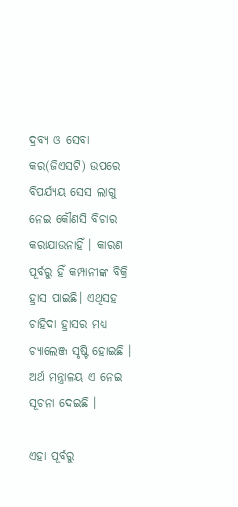ଦ୍ରବ୍ୟ ଓ ସେବା କର(ଜିଏସଟି) ଉପରେ ବିପର୍ଯ୍ୟୟ ସେସ ଲାଗୁ ନେଇ କୌଣସି ବିଚାର କରାଯାଉନାହିଁ । କାରଣ ପୂର୍ବରୁ ହିଁ କମ୍ପାନୀଙ୍କ ବିକ୍ରି ହ୍ରାସ ପାଇଛି। ଏଥିସହ ଚାହିଦା ହ୍ରାସର ମଧ୍ୟ ଚ୍ୟାଲେଞ୍ଜ ସୃଷ୍ଟି ହୋଇଛି । ଅର୍ଥ ମନ୍ତ୍ରାଳୟ ଏ ନେଇ ସୂଚନା ଦେଇଛି ।

ଏହା ପୂର୍ବରୁ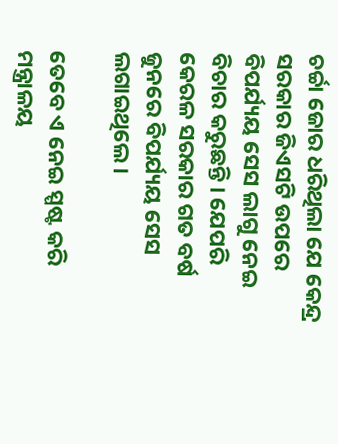ଚର୍ଚ୍ଚା ଜୋର ଧରିଥିଲା ଯେ କେନ୍ଦ୍ର ସରକାର ଜିଏସଟି ଉପରେ ବିପର୍ଯ୍ୟୟ ସେସ ଲାଗୁ ନେଇ ବିଚାର କରୁଛନ୍ତି । ଯେପରି କେରଳ ସରକାର ଗତ ବର୍ଷ ଜୁନରେ ବିପର୍ଯ୍ୟୟ ସେସ ଲଗାଇଥିଲେ ।

ତେବେ ଏ ନେଇ ସ୍ପଷ୍ଟ କରି ମନ୍ତ୍ରାଳୟ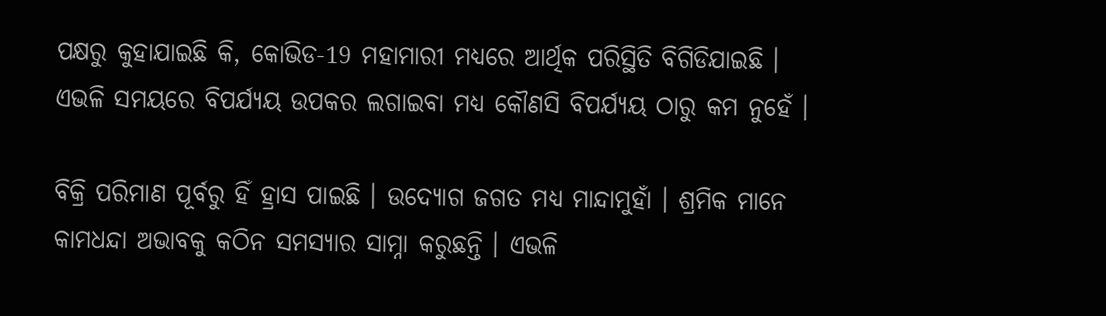ପକ୍ଷରୁ କୁହାଯାଇଛି କି, କୋଭିଡ-19 ମହାମାରୀ ମଧ୍ୟରେ ଆର୍ଥିକ ପରିସ୍ଥିତି ବିଗିଡିଯାଇଛି । ଏଭଳି ସମୟରେ ବିପର୍ଯ୍ୟୟ ଉପକର ଲଗାଇବା ମଧ୍ୟ କୌଣସି ବିପର୍ଯ୍ୟୟ ଠାରୁ କମ ନୁହେଁ ।

ବିକ୍ରି ପରିମାଣ ପୂର୍ବରୁ ହିଁ ହ୍ରାସ ପାଇଛି । ଉଦ୍ୟୋଗ ଜଗତ ମଧ୍ୟ ମାନ୍ଦାମୁହାଁ । ଶ୍ରମିକ ମାନେ କାମଧନ୍ଦା ଅଭାବକୁ କଠିନ ସମସ୍ୟାର ସାମ୍ନା କରୁଛନ୍ତି । ଏଭଳି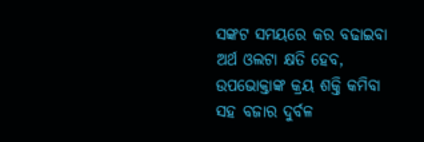ସଙ୍କଟ ସମୟରେ କର ବଢାଇବା ଅର୍ଥ ଓଲଟା କ୍ଷତି ହେବ, ଉପଭୋକ୍ତାଙ୍କ କ୍ରୟ ଶକ୍ତି କମିବା ସହ ବଜାର ଦୁର୍ବଳ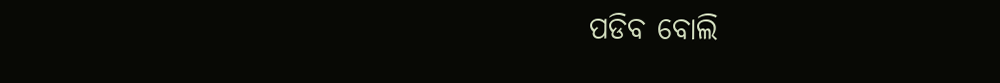ପଡିବ ବୋଲି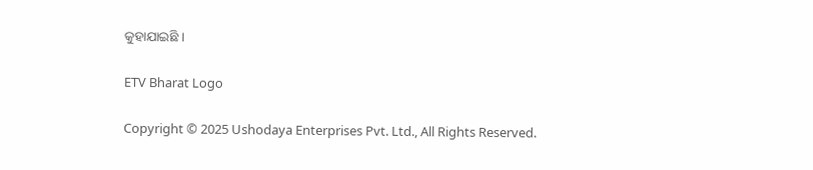କୁହାଯାଇଛି ।

ETV Bharat Logo

Copyright © 2025 Ushodaya Enterprises Pvt. Ltd., All Rights Reserved.